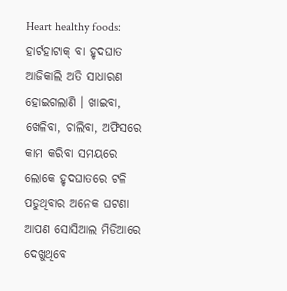Heart healthy foods: ହାର୍ଟହାଟାକ୍ ବା ହୃଦଘାତ ଆଜିକାଲି ଅତି ସାଧାରଣ ହୋଇଗଲାଣି । ଖାଇବା, ଖେଳିବା, ଚାଲିବା, ଅଫିସରେ କାମ କରିବା ସମୟରେ ଲୋକେ ହୃଦଘାତରେ ଟଳି ପଡୁଥିବାର ଅନେକ ଘଟଣା ଆପଣ ସୋସିଆଲ ମିଡିଆରେ ଦେଖୁଥିବେ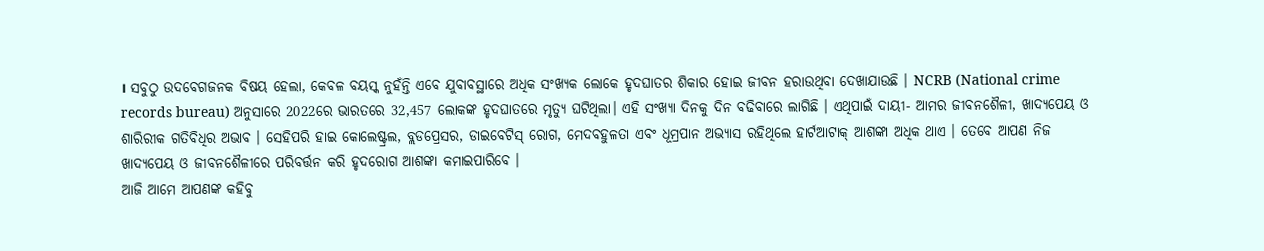। ସବୁଠୁ ଉଦବେଗଜନକ ବିଷୟ ହେଲା, କେବଳ ବୟସ୍କ ନୁହଁନ୍ତି ଏବେ ଯୁବାବସ୍ଥାରେ ଅଧିକ ସଂଖ୍ୟକ ଲୋକେ ହୃଦଘାତର ଶିକାର ହୋଇ ଜୀବନ ହରାଉଥିବା ଦେଖାଯାଉଛି । NCRB (National crime records bureau) ଅନୁସାରେ 2022ରେ ଭାରତରେ 32,457 ଲୋକଙ୍କ ହୃଦଘାତରେ ମୃତ୍ୟୁ ଘଟିଥିଲା। ଏହି ସଂଖ୍ୟା ଦିନକୁ ଦିନ ବଢିବାରେ ଲାଗିଛି । ଏଥିପାଇଁ ଦାୟୀ- ଆମର ଜୀବନଶୈଳୀ, ଖାଦ୍ୟପେୟ ଓ ଶାରିରୀକ ଗତିବିଧିର ଅଭାବ । ସେହିପରି ହାଇ କୋଲେଷ୍ଟ୍ରଲ, ବ୍ଲଡପ୍ରେସର, ଡାଇବେଟିସ୍ ରୋଗ, ମେଦବହୁଳତା ଏବଂ ଧୂମ୍ରପାନ ଅଭ୍ୟାସ ରହିଥିଲେ ହାର୍ଟଆଟାକ୍ ଆଶଙ୍କା ଅଧିକ ଥାଏ । ତେବେ ଆପଣ ନିଜ ଖାଦ୍ୟପେୟ ଓ ଜୀବନଶୈଳୀରେ ପରିବର୍ତ୍ତନ କରି ହୃଦରୋଗ ଆଶଙ୍କା କମାଇପାରିବେ ।
ଆଜି ଆମେ ଆପଣଙ୍କ କହିବୁ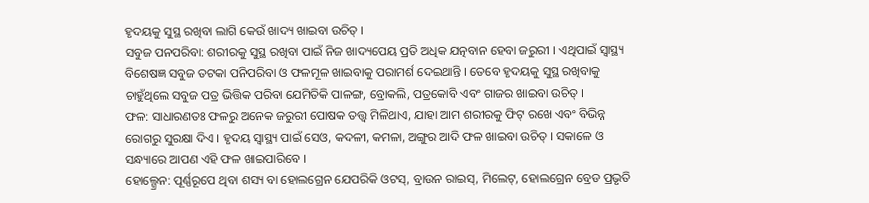ହୃଦୟକୁ ସୁସ୍ଥ ରଖିବା ଲାଗି କେଉଁ ଖାଦ୍ୟ ଖାଇବା ଉଚିତ୍ ।
ସବୁଜ ପନପରିବା: ଶରୀରକୁ ସୁସ୍ଥ ରଖିବା ପାଇଁ ନିଜ ଖାଦ୍ୟପେୟ ପ୍ରତି ଅଧିକ ଯତ୍ନବାନ ହେବା ଜରୁରୀ । ଏଥିପାଇଁ ସ୍ବାସ୍ଥ୍ୟ ବିଶେଷଜ୍ଞ ସବୁଜ ତଟକା ପନିପରିବା ଓ ଫଳମୂଳ ଖାଇବାକୁ ପରାମର୍ଶ ଦେଇଥାନ୍ତି । ତେବେ ହୃଦୟକୁ ସୁସ୍ଥ ରଖିବାକୁ ଚାହୁଁଥିଲେ ସବୁଜ ପତ୍ର ଭିତ୍ତିକ ପରିବା ଯେମିତିକି ପାଳଙ୍ଗ, ବ୍ରୋକଲି, ପତ୍ରକୋବି ଏବଂ ଗାଜର ଖାଇବା ଉଚିତ୍ ।
ଫଳ: ସାଧାରଣତଃ ଫଳରୁ ଅନେକ ଜରୁରୀ ପୋଷକ ତତ୍ତ୍ବ ମିଳିଥାଏ, ଯାହା ଆମ ଶରୀରକୁ ଫିଟ୍ ରଖେ ଏବଂ ବିଭିନ୍ନ ରୋଗରୁ ସୁରକ୍ଷା ଦିଏ । ହୃଦୟ ସ୍ବାସ୍ଥ୍ୟ ପାଇଁ ସେଓ, କଦଳୀ, କମଳା, ଅଙ୍ଗୁର ଆଦି ଫଳ ଖାଇବା ଉଚିତ୍ । ସକାଳେ ଓ ସନ୍ଧ୍ୟାରେ ଆପଣ ଏହି ଫଳ ଖାଇପାରିବେ ।
ହୋଲ୍ଗ୍ରେନ: ପୂର୍ଣ୍ଣରୂପେ ଥିବା ଶସ୍ୟ ବା ହୋଲଗ୍ରେନ ଯେପରିକି ଓଟସ୍, ବ୍ରାଉନ ରାଇସ୍, ମିଲେଟ୍, ହୋଲଗ୍ରେନ ବ୍ରେଡ ପ୍ରଭୃତି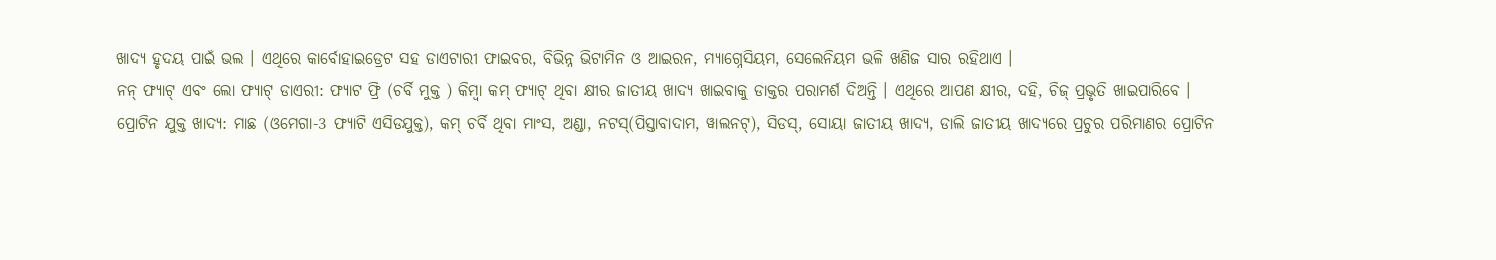ଖାଦ୍ୟ ହୃଦୟ ପାଇଁ ଭଲ । ଏଥିରେ କାର୍ବୋହାଇଡ୍ରେଟ ସହ ଡାଏଟାରୀ ଫାଇବର, ବିଭିନ୍ନ ଭିଟାମିନ ଓ ଆଇରନ, ମ୍ୟାଗ୍ନେସିୟମ, ସେଲେନିୟମ ଭଳି ଖଣିଜ ସାର ରହିଥାଏ ।
ନନ୍ ଫ୍ୟାଟ୍ ଏବଂ ଲୋ ଫ୍ୟାଟ୍ ଡାଏରୀ: ଫ୍ୟାଟ ଫ୍ରି (ଚର୍ବି ମୁକ୍ତ ) କିମ୍ବା କମ୍ ଫ୍ୟାଟ୍ ଥିବା କ୍ଷୀର ଜାତୀୟ ଖାଦ୍ୟ ଖାଇବାକୁ ଡାକ୍ତର ପରାମର୍ଶ ଦିଅନ୍ତି । ଏଥିରେ ଆପଣ କ୍ଷୀର, ଦହି, ଚିଜ୍ ପ୍ରଭୃତି ଖାଇପାରିବେ ।
ପ୍ରୋଟିନ ଯୁକ୍ତ ଖାଦ୍ୟ: ମାଛ (ଓମେଗା-3 ଫ୍ୟାଟି ଏସିଡଯୁକ୍ତ), କମ୍ ଚର୍ବି ଥିବା ମାଂସ, ଅଣ୍ଡା, ନଟସ୍(ପିସ୍ତାବାଦାମ, ୱାଲନଟ୍), ସିଡସ୍, ସୋୟା ଜାତୀୟ ଖାଦ୍ୟ, ଡାଲି ଜାତୀୟ ଖାଦ୍ୟରେ ପ୍ରଚୁର ପରିମାଣର ପ୍ରୋଟିନ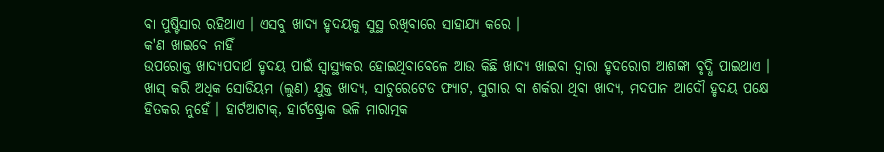ବା ପୁଷ୍ଟିସାର ରହିଥାଏ । ଏସବୁ ଖାଦ୍ୟ ହୃଦୟକୁ ସୁସ୍ଥ ରଖିବାରେ ସାହାଯ୍ୟ କରେ ।
କ'ଣ ଖାଇବେ ନାହିଁ
ଉପରୋକ୍ତ ଖାଦ୍ୟପଦାର୍ଥ ହୃଦୟ ପାଇଁ ସ୍ବାସ୍ଥ୍ୟକର ହୋଇଥିବାବେଳେ ଆଉ କିଛି ଖାଦ୍ୟ ଖାଇବା ଦ୍ବାରା ହୃଦରୋଗ ଆଶଙ୍କା ବୃଦ୍ଧି ପାଇଥାଏ । ଖାସ୍ କରି ଅଧିକ ସୋଡିୟମ (ଲୁଣ) ଯୁକ୍ତ ଖାଦ୍ୟ, ସାଚୁରେଟେଡ ଫ୍ୟାଟ, ସୁଗାର ବା ଶର୍କରା ଥିବା ଖାଦ୍ୟ, ମଦପାନ ଆଦୌ ହୃଦୟ ପକ୍ଷେ ହିତକର ନୁହେଁ । ହାର୍ଟଆଟାକ୍, ହାର୍ଟଷ୍ଟ୍ରୋକ ଭଳି ମାରାତ୍ମକ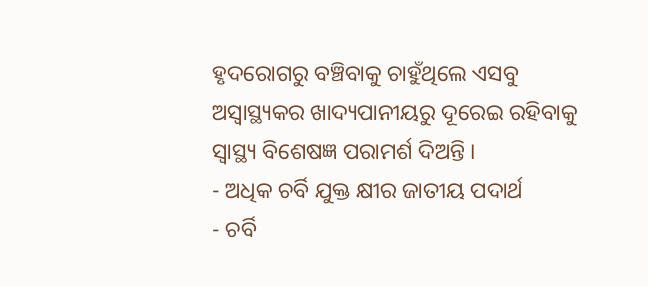ହୃଦରୋଗରୁ ବଞ୍ଚିବାକୁ ଚାହୁଁଥିଲେ ଏସବୁ ଅସ୍ବାସ୍ଥ୍ୟକର ଖାଦ୍ୟପାନୀୟରୁ ଦୂରେଇ ରହିବାକୁ ସ୍ବାସ୍ଥ୍ୟ ବିଶେଷଜ୍ଞ ପରାମର୍ଶ ଦିଅନ୍ତି ।
- ଅଧିକ ଚର୍ବି ଯୁକ୍ତ କ୍ଷୀର ଜାତୀୟ ପଦାର୍ଥ
- ଚର୍ବି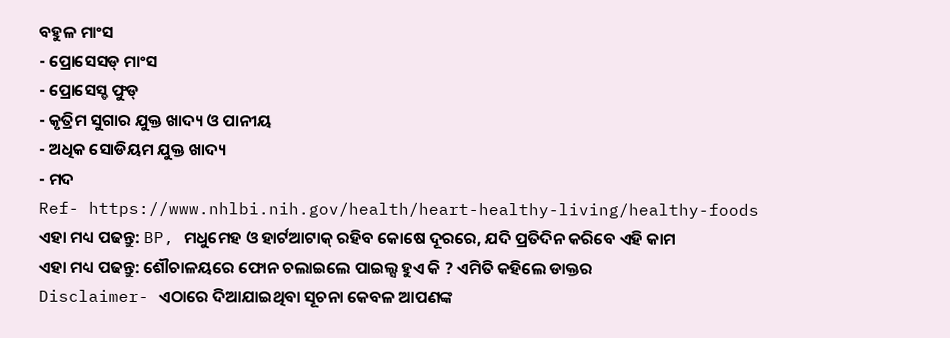ବହୁଳ ମାଂସ
- ପ୍ରୋସେସଡ୍ ମାଂସ
- ପ୍ରୋସେସ୍ଡ ଫୁଡ୍
- କୃତ୍ରିମ ସୁଗାର ଯୁକ୍ତ ଖାଦ୍ୟ ଓ ପାନୀୟ
- ଅଧିକ ସୋଡିୟମ ଯୁକ୍ତ ଖାଦ୍ୟ
- ମଦ
Ref- https://www.nhlbi.nih.gov/health/heart-healthy-living/healthy-foods
ଏହା ମଧ୍ୟ ପଢନ୍ତୁ: BP, ମଧୁମେହ ଓ ହାର୍ଟଆଟାକ୍ ରହିବ କୋଷେ ଦୂରରେ, ଯଦି ପ୍ରତିଦିନ କରିବେ ଏହି କାମ
ଏହା ମଧ୍ୟ ପଢନ୍ତୁ: ଶୌଚାଳୟରେ ଫୋନ ଚଲାଇଲେ ପାଇଲ୍ସ ହୁଏ କି ? ଏମିତି କହିଲେ ଡାକ୍ତର
Disclaimer- ଏଠାରେ ଦିଆଯାଇଥିବା ସୂଚନା କେବଳ ଆପଣଙ୍କ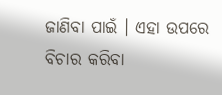ଜାଣିବା ପାଇଁ । ଏହା ଉପରେ ବିଚାର କରିବା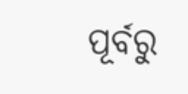ପୂର୍ବରୁ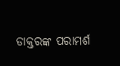ଡାକ୍ତରଙ୍କ ପରାମର୍ଶ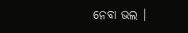ନେବା ଭଲ ।